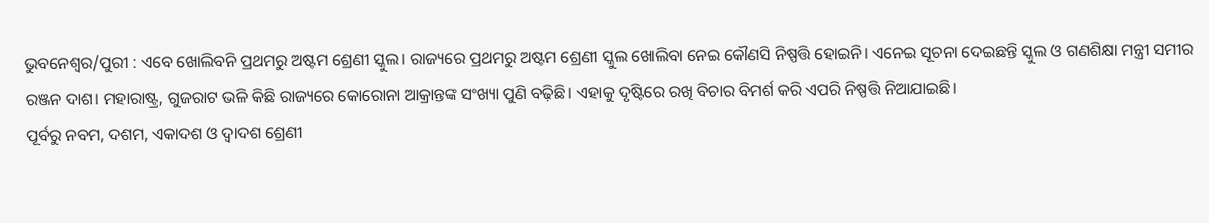ଭୁବନେଶ୍ବର/ପୁରୀ : ଏବେ ଖୋଲିବନି ପ୍ରଥମରୁ ଅଷ୍ଟମ ଶ୍ରେଣୀ ସ୍କୁଲ। ରାଜ୍ୟରେ ପ୍ରଥମରୁ ଅଷ୍ଟମ ଶ୍ରେଣୀ ସ୍କୁଲ ଖୋଲିବା ନେଇ କୌଣସି ନିଷ୍ପତ୍ତି ହୋଇନି। ଏନେଇ ସୂଚନା ଦେଇଛନ୍ତି ସ୍କୁଲ ଓ ଗଣଶିକ୍ଷା ମନ୍ତ୍ରୀ ସମୀର ରଞ୍ଜନ ଦାଶ। ମହାରାଷ୍ଟ୍ର, ଗୁଜରାଟ ଭଳି କିଛି ରାଜ୍ୟରେ କୋରୋନା ଆକ୍ରାନ୍ତଙ୍କ ସଂଖ୍ୟା ପୁଣି ବଢ଼ିଛି। ଏହାକୁ ଦୃଷ୍ଟିରେ ରଖି ବିଚାର ବିମର୍ଶ କରି ଏପରି ନିଷ୍ପତ୍ତି ନିଆଯାଇଛି।
ପୂର୍ବରୁ ନବମ, ଦଶମ, ଏକାଦଶ ଓ ଦ୍ବାଦଶ ଶ୍ରେଣୀ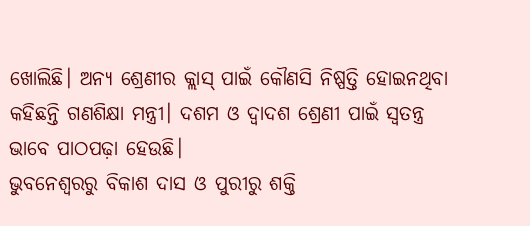ଖୋଲିଛି। ଅନ୍ୟ ଶ୍ରେଣୀର କ୍ଲାସ୍ ପାଇଁ କୌଣସି ନିଷ୍ପତ୍ତି ହୋଇନଥିବା କହିଛନ୍ତି ଗଣଶିକ୍ଷା ମନ୍ତ୍ରୀ। ଦଶମ ଓ ଦ୍ବାଦଶ ଶ୍ରେଣୀ ପାଇଁ ସ୍ବତନ୍ତ୍ର ଭାବେ ପାଠପଢ଼ା ହେଉଛି।
ଭୁବନେଶ୍ବରରୁ ବିକାଶ ଦାସ ଓ ପୁରୀରୁ ଶକ୍ତି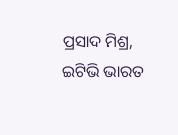ପ୍ରସାଦ ମିଶ୍ର, ଇଟିଭି ଭାରତ